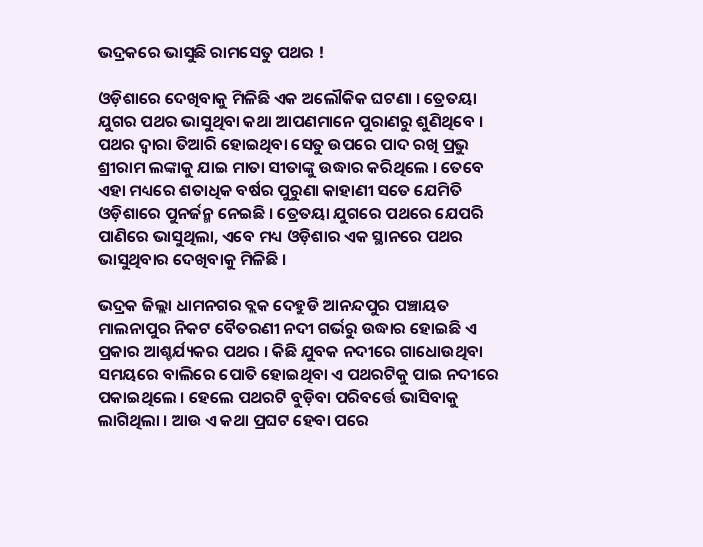ଭଦ୍ରକରେ ଭାସୁଛି ରାମସେତୁ ପଥର !

ଓଡ଼ିଶାରେ ଦେଖିବାକୁ ମିଳିଛି ଏକ ଅଲୌକିକ ଘଟଣା । ତ୍ରେତୟା ଯୁଗର ପଥର ଭାସୁଥିବା କଥା ଆପଣମାନେ ପୁରାଣରୁ ଶୁଣିଥିବେ । ପଥର ଦ୍ୱାରା ତିଆରି ହୋଇଥିବା ସେତୁ ଉପରେ ପାଦ ରଖି ପ୍ରଭୁ ଶ୍ରୀରାମ ଲଙ୍କାକୁ ଯାଇ ମାତା ସୀତାଙ୍କୁ ଉଦ୍ଧାର କରିଥିଲେ । ତେବେ ଏହା ମଧ୍ୟରେ ଶତାଧିକ ବର୍ଷର ପୁରୁଣା କାହାଣୀ ସତେ ଯେମିତି ଓଡ଼ିଶାରେ ପୁନର୍ଜନ୍ମ ନେଇଛି । ତ୍ରେତୟା ଯୁଗରେ ପଥରେ ଯେପରି ପାଣିରେ ଭାସୁଥିଲା, ଏବେ ମଧ୍ୟ ଓଡ଼ିଶାର ଏକ ସ୍ଥାନରେ ପଥର ଭାସୁଥିବାର ଦେଖିବାକୁ ମିଳିଛି ।

ଭଦ୍ରକ ଜିଲ୍ଲା ଧାମନଗର ବ୍ଲକ ଦେହୁଡି ଆନନ୍ଦପୁର ପଞ୍ଚାୟତ ମାଲନାପୁର ନିକଟ ବୈତରଣୀ ନଦୀ ଗର୍ଭରୁ ଉଦ୍ଧାର ହୋଇଛି ଏ ପ୍ରକାର ଆଶ୍ଚର୍ଯ୍ୟକର ପଥର । କିଛି ଯୁବକ ନଦୀରେ ଗାଧୋଉଥିବା ସମୟରେ ବାଲିରେ ପୋତି ହୋଇଥିବା ଏ ପଥରଟିକୁ ପାଇ ନଦୀରେ ପକାଇଥିଲେ । ହେଲେ ପଥରଟି ବୁଡ଼ିବା ପରିବର୍ତ୍ତେ ଭାସିବାକୁ ଲାଗିଥିଲା । ଆଉ ଏ କଥା ପ୍ରଘଟ ହେବା ପରେ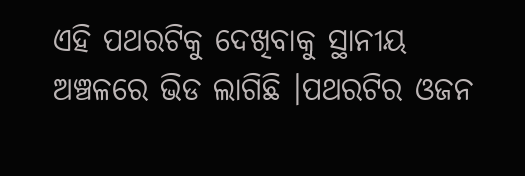ଏହି ପଥରଟିକୁ ଦେଖିବାକୁ ସ୍ଥାନୀୟ ଅଞ୍ଚଳରେ ଭିଡ ଲାଗିଛି ।ପଥରଟିର ଓଜନ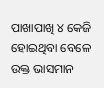ପାଖାପାଖି ୪ କେଜି ହୋଇଥିବା ବେଳେ ଉକ୍ତ ଭାସମାନ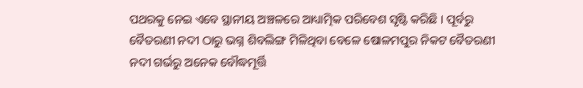ପଥରକୁ ନେଇ ଏବେ ସ୍ଥାନୀୟ ଅଞ୍ଚଳରେ ଆଧ୍ୟାତ୍ମିକ ପରିବେଶ ସୃଷ୍ଟି କରିଛି । ପୂର୍ବରୁ ବୈତରଣୀ ନଦୀ ଠାରୁ ଭଗ୍ନ ଶିବଲିଙ୍ଗ ମିଳିଥିବା ବେଳେ ଷୋଳମପୁର ନିକଟ ବୈତରଣୀ ନଦୀ ଗର୍ଭରୁ ଅନେକ ବୌଦ୍ଧମୂର୍ତ୍ତି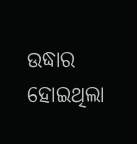ଉଦ୍ଧାର ହୋଇଥିଲା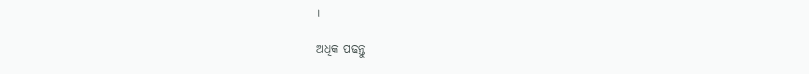।

ଅଧିକ ପଢନ୍ତୁ